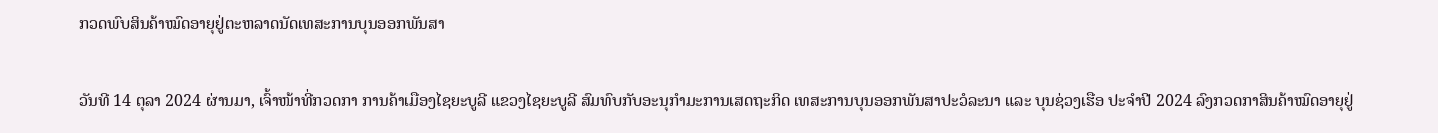ກວດພົບສິນຄ້າໝົດອາຍຸຢູ່ຕະຫລາດນັດເທສະການບຸນອອກພັນສາ

ວັນທີ 14 ຕຸລາ 2024 ຜ່ານມາ, ເຈົ້າໜ້າທີ່ກວດກາ ການຄ້າເມືອງໄຊຍະບູລີ ແຂວງໄຊຍະບູລີ ສົມທົບກັບອະນຸກຳມະການເສດຖະກິດ ເທສະການບຸນອອກພັນສາປະວໍລະນາ ແລະ ບຸນຊ່ວງເຮືອ ປະຈຳປີ 2024 ລົງກວດກາສິນຄ້າໝົດອາຍຸຢູ່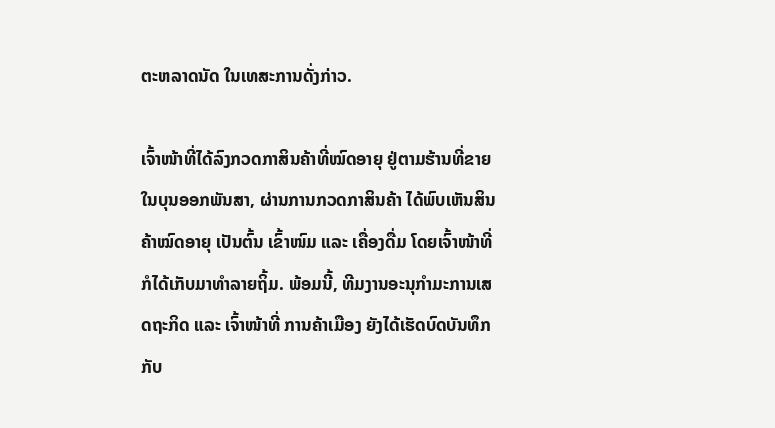ຕະຫລາດນັດ ໃນເທສະການດັ່ງກ່າວ.

ເຈົ້າໜ້າທີ່ໄດ້ລົງກວດກາສິນຄ້າທີ່ໝົດອາຍຸ ຢູ່ຕາມຮ້ານທີ່ຂາຍໃນບຸນອອກພັນສາ, ຜ່ານການກວດກາສິນຄ້າ ໄດ້ພົບເຫັນສິນຄ້າໝົດອາຍຸ ເປັນຕົ້ນ ເຂົ້າໜົມ ແລະ ເຄື່ອງດື່ມ ໂດຍເຈົ້າໜ້າທີ່ກໍໄດ້ເກັບມາທຳລາຍຖິ້ມ. ພ້ອມນີ້, ທີມງານອະນຸກຳມະການເສດຖະກິດ ແລະ ເຈົ້າໜ້າທີ່ ການຄ້າເມືອງ ຍັງໄດ້ເຮັດບົດບັນທຶກກັບ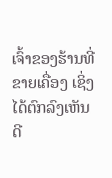ເຈົ້າຂອງຮ້ານທີ່ຂາຍເຄື່ອງ ເຊິ່ງໄດ້ຕົກລົງເຫັນດີ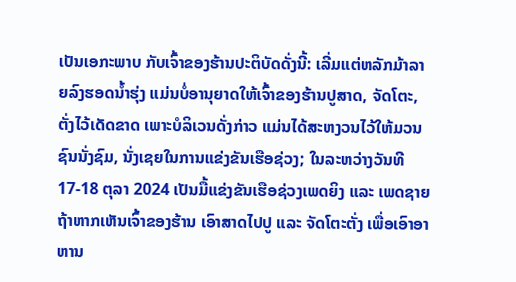ເປັນເອກະພາບ ກັບເຈົ້າຂອງຮ້ານປະຕິບັດດັ່ງນີ້: ເລີ່ມແຕ່ຫລັກມ້າລາຍລົງຮອດນ້ຳຮຸ່ງ ແມ່ນບໍ່ອານຸຍາດໃຫ້ເຈົ້າຂອງຮ້ານປູສາດ, ຈັດໂຕະ, ຕັ່ງໄວ້ເດັດຂາດ ເພາະບໍລິເວນດັ່ງກ່າວ ແມ່ນໄດ້ສະຫງວນໄວ້ໃຫ້ມວນຊົນນັ່ງຊົມ, ນັ່ງເຊຍໃນການແຂ່ງຂັນເຮືອຊ່ວງ; ໃນລະຫວ່າງວັນທີ 17-18 ຕຸລາ 2024 ເປັນມື້ແຂ່ງຂັນເຮືອຊ່ວງເພດຍິງ ແລະ ເພດຊາຍ ຖ້າຫາກເຫັນເຈົ້າຂອງຮ້ານ ເອົາສາດໄປປູ ແລະ ຈັດໂຕະຕັ່ງ ເພື່ອເອົາອາຫານ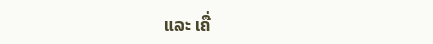ແລະ ເຄື່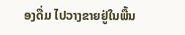ອງດື່ມ ໄປວາງຂາຍຢູ່ໃນພື້ນ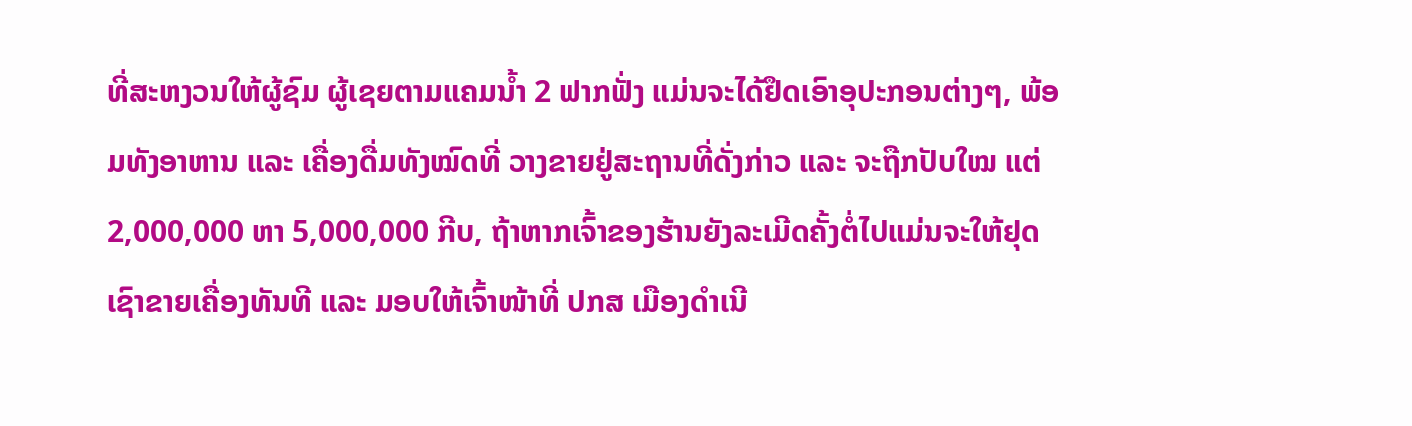ທີ່ສະຫງວນໃຫ້ຜູ້ຊົມ ຜູ້ເຊຍຕາມແຄມນ້ຳ 2 ຟາກຟັ່ງ ແມ່ນຈະໄດ້ຢຶດເອົາອຸປະກອນຕ່າງໆ, ພ້ອມທັງອາຫານ ແລະ ເຄື່ອງດື່ມທັງໝົດທີ່ ວາງຂາຍຢູ່ສະຖານທີ່ດັ່ງກ່າວ ແລະ ຈະຖືກປັບໃໝ ແຕ່ 2,000,000 ຫາ 5,000,000 ກີບ, ຖ້າຫາກເຈົ້າຂອງຮ້ານຍັງລະເມີດຄັ້ງຕໍ່ໄປແມ່ນຈະໃຫ້ຢຸດເຊົາຂາຍເຄື່ອງທັນທີ ແລະ ມອບໃຫ້ເຈົ້າໜ້າທີ່ ປກສ ເມືອງດຳເນີ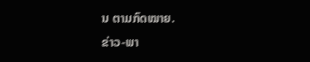ນ ຕາມກົດໝາຍ.
ຂ່າວ-ພາ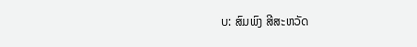ບ: ສົມພົງ ສີສະຫວັດ